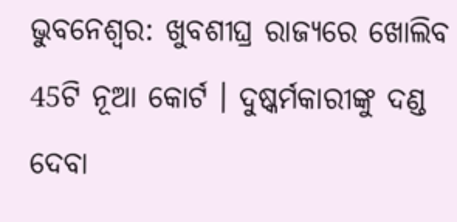ଭୁବନେଶ୍ବର: ଖୁବଶୀଘ୍ର ରାଜ୍ୟରେ ଖୋଲିବ 45ଟି ନୂଆ କୋର୍ଟ । ଦୁଷ୍କର୍ମକାରୀଙ୍କୁ ଦଣ୍ଡ ଦେବା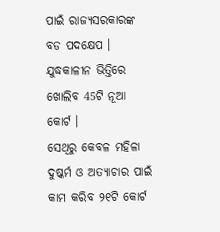ପାଇଁ ରାଜ୍ୟସରକାରଙ୍କ ବଡ ପଦକ୍ଷେପ । ଯୁଦ୍ଧକାଳୀନ ଭିତ୍ତିରେ ଖୋଲିବ 45ଟି ନୂଆ କୋର୍ଟ ।
ସେଥିରୁ କେବଳ ମହିଳା ଦୁଷ୍କର୍ମ ଓ ଅତ୍ୟାଚାର ପାଇଁ କାମ କରିବ ୨୧ଟି କୋର୍ଟ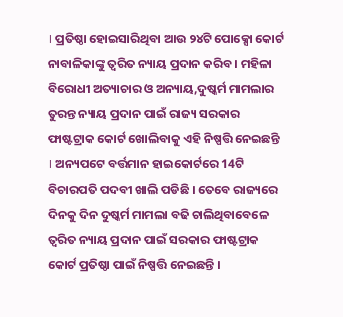। ପ୍ରତିଷ୍ଠା ହୋଇସାରିଥିବା ଆଉ ୨୪ଟି ପୋକ୍ସୋ କୋର୍ଟ ନାବାଳିକାଙ୍କୁ ତ୍ବରିତ ନ୍ୟାୟ ପ୍ରଦାନ କରିବ । ମହିଳା ବିରୋଧୀ ଅତ୍ୟାଚାର ଓ ଅନ୍ୟାୟ,ଦୁଷ୍କର୍ମ ମାମଲାର ତୁରନ୍ତ ନ୍ୟାୟ ପ୍ରଦାନ ପାଇଁ ରାଜ୍ୟ ସରକାର ଫାଷ୍ଟଟ୍ରାକ କୋର୍ଟ ଖୋଲିବାକୁ ଏହି ନିଷ୍ପତ୍ତି ନେଇଛନ୍ତି । ଅନ୍ୟପଟେ ବର୍ତ୍ତମାନ ହାଇକୋର୍ଟରେ 14ଟି ବିଚାରପତି ପଦବୀ ଖାଲି ପଡିଛି । ତେବେ ରାଜ୍ୟରେ ଦିନକୁ ଦିନ ଦୁଷ୍କର୍ମ ମାମଲା ବଢି ଚାଲିଥିବାବେଳେ ତ୍ବରିତ ନ୍ୟାୟ ପ୍ରଦାନ ପାଇଁ ସରକାର ଫାଷ୍ଟଟ୍ରାକ କୋର୍ଟ ପ୍ରତିଷ୍ଠା ପାଇଁ ନିଷ୍ପତ୍ତି ନେଇଛନ୍ତି ।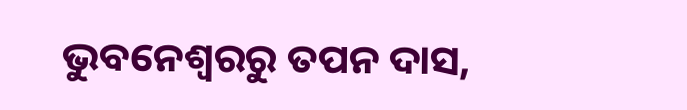ଭୁବନେଶ୍ବରରୁ ତପନ ଦାସ,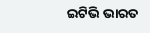ଇଟିଭି ଭାରତ